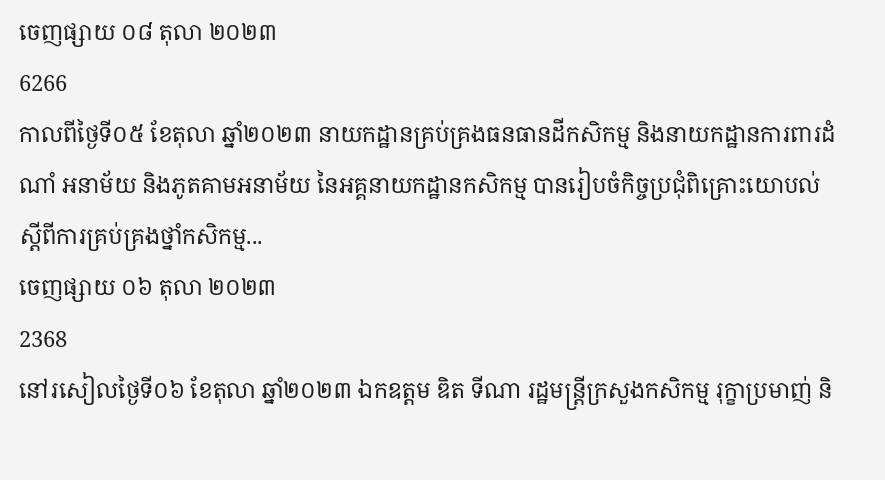ចេញផ្សាយ ០៨ តុលា ២០២៣
6266
កាលពីថ្ងៃទី០៥ ខែតុលា ឆ្នាំ២០២៣ នាយកដ្ឋានគ្រប់គ្រងធនធានដីកសិកម្ម និងនាយកដ្ឋានការពារដំណាំ អនាម័យ និងភូតគាមអនាម័យ នៃអគ្គនាយកដ្ឋានកសិកម្ម បានរៀបចំកិច្ចប្រជុំពិគ្រោះយោបល់ស្ដីពីការគ្រប់គ្រងថ្នាំកសិកម្ម...
ចេញផ្សាយ ០៦ តុលា ២០២៣
2368
នៅរសៀលថ្ងៃទី០៦ ខែតុលា ឆ្នាំ២០២៣ ឯកឧត្តម ឌិត ទីណា រដ្ឋមន្រ្តីក្រសួងកសិកម្ម រុក្ខាប្រមាញ់ និ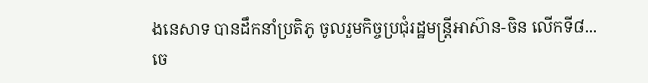ងនេសាទ បានដឹកនាំប្រតិភូ ចូលរួមកិច្ចប្រជុំរដ្ឋមន្រ្តីអាស៊ាន-ចិន លើកទី៨...
ចេ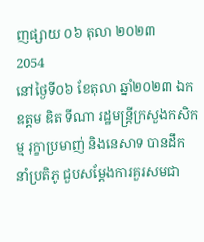ញផ្សាយ ០៦ តុលា ២០២៣
2054
នៅថ្ងៃទី០៦ ខែតុលា ឆ្នាំ២០២៣ ឯកឧត្តម ឌិត ទីណា រដ្ឋមន្ត្រីក្រសួងកសិកម្ម រុក្ខាប្រមាញ់ និងនេសាទ បានដឹកនាំប្រតិភូ ជួបសម្តែងការគួរសមជា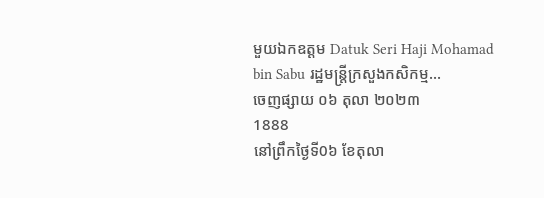មួយឯកឧត្តម Datuk Seri Haji Mohamad bin Sabu រដ្ឋមន្ត្រីក្រសួងកសិកម្ម...
ចេញផ្សាយ ០៦ តុលា ២០២៣
1888
នៅព្រឹកថ្ងៃទី0៦ ខែតុលា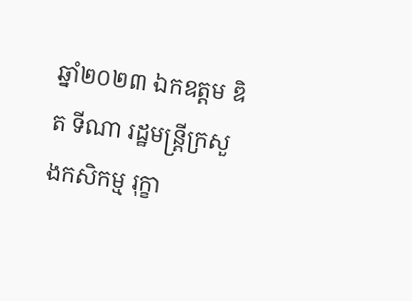ឆ្នាំ២០២៣ ឯកឧត្តម ឌិត ទីណា រដ្ឋមន្រ្តីក្រសួងកសិកម្ម រុក្ខា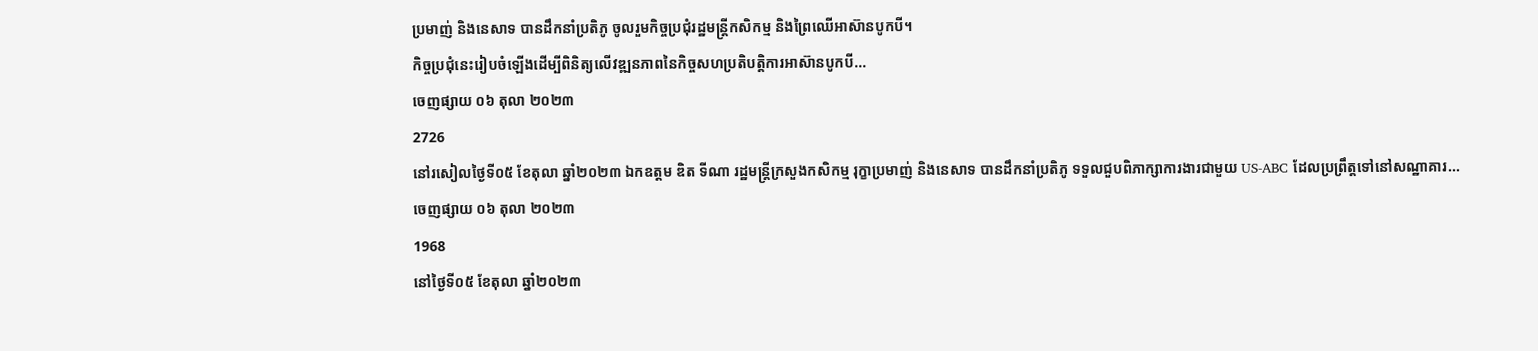ប្រមាញ់ និងនេសាទ បានដឹកនាំប្រតិភូ ចូលរួមកិច្ចប្រជុំរដ្ឋមន្រ្តីកសិកម្ម និងព្រៃឈើអាស៊ានបូកបី។
កិច្ចប្រជុំនេះរៀបចំឡើងដើម្បីពិនិត្យលើវឌ្ឍនភាពនៃកិច្ចសហប្រតិបត្តិការអាស៊ានបូកបី...
ចេញផ្សាយ ០៦ តុលា ២០២៣
2726
នៅរសៀលថ្ងៃទី០៥ ខែតុលា ឆ្នាំ២០២៣ ឯកឧត្តម ឌិត ទីណា រដ្ឋមន្ត្រីក្រសួងកសិកម្ម រុក្ខាប្រមាញ់ និងនេសាទ បានដឹកនាំប្រតិភូ ទទួលជួបពិភាក្សាការងារជាមួយ US-ABC ដែលប្រព្រឹត្តទៅនៅសណ្ឋាគារ...
ចេញផ្សាយ ០៦ តុលា ២០២៣
1968
នៅថ្ងៃទី០៥ ខែតុលា ឆ្នាំ២០២៣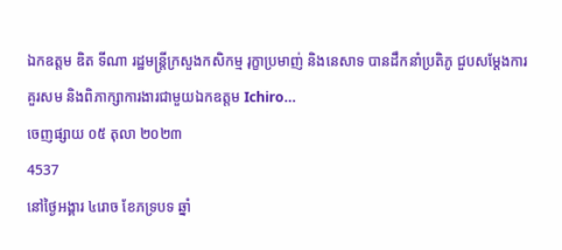ឯកឧត្តម ឌិត ទីណា រដ្ឋមន្ត្រីក្រសួងកសិកម្ម រុក្ខាប្រមាញ់ និងនេសាទ បានដឹកនាំប្រតិភូ ជួបសម្តែងការគួរសម និងពិភាក្សាការងារជាមួយឯកឧត្តម Ichiro...
ចេញផ្សាយ ០៥ តុលា ២០២៣
4537
នៅថ្ងៃអង្គារ ៤រោច ខែភទ្របទ ឆ្នាំ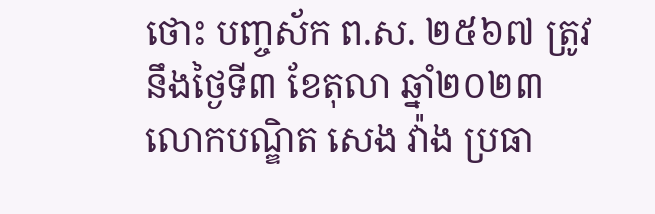ថោះ បញ្ចស័ក ព.ស. ២៥៦៧ ត្រូវនឹងថ្ងៃទី៣ ខែតុលា ឆ្នាំ២០២៣ លោកបណ្ឌិត សេង វ៉ាង ប្រធា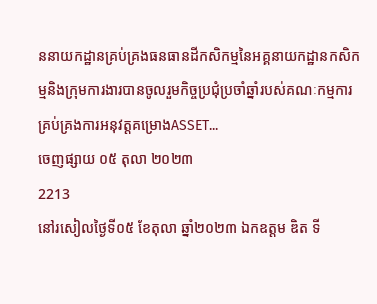ននាយកដ្ឋានគ្រប់គ្រងធនធានដីកសិកម្មនៃអគ្គនាយកដ្ឋានកសិកម្មនិងក្រុមការងារបានចូលរួមកិច្ចប្រជុំប្រចាំឆ្នាំរបស់គណៈកម្មការគ្រប់គ្រងការអនុវត្តគម្រោងASSET...
ចេញផ្សាយ ០៥ តុលា ២០២៣
2213
នៅរសៀលថ្ងៃទី០៥ ខែតុលា ឆ្នាំ២០២៣ ឯកឧត្តម ឌិត ទី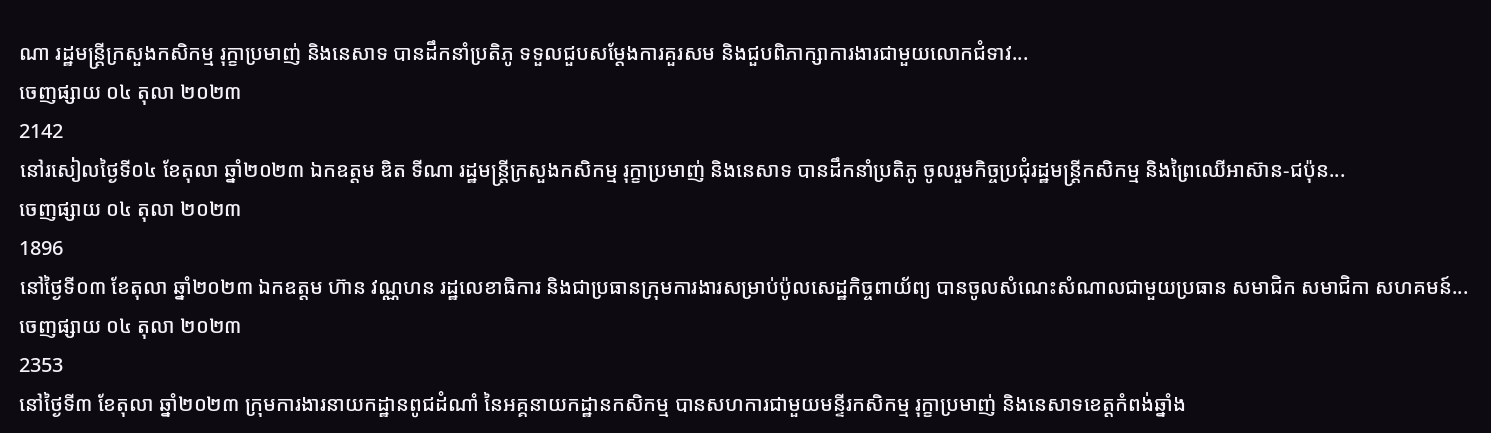ណា រដ្ឋមន្ត្រីក្រសួងកសិកម្ម រុក្ខាប្រមាញ់ និងនេសាទ បានដឹកនាំប្រតិភូ ទទួលជួបសម្តែងការគួរសម និងជួបពិភាក្សាការងារជាមួយលោកជំទាវ...
ចេញផ្សាយ ០៤ តុលា ២០២៣
2142
នៅរសៀលថ្ងៃទី០៤ ខែតុលា ឆ្នាំ២០២៣ ឯកឧត្តម ឌិត ទីណា រដ្ឋមន្រ្តីក្រសួងកសិកម្ម រុក្ខាប្រមាញ់ និងនេសាទ បានដឹកនាំប្រតិភូ ចូលរួមកិច្ចប្រជុំរដ្ឋមន្រ្តីកសិកម្ម និងព្រៃឈើអាស៊ាន-ជប៉ុន...
ចេញផ្សាយ ០៤ តុលា ២០២៣
1896
នៅថ្ងៃទី០៣ ខែតុលា ឆ្នាំ២០២៣ ឯកឧត្តម ហ៊ាន វណ្ណហន រដ្ឋលេខាធិការ និងជាប្រធានក្រុមការងារសម្រាប់ប៉ូលសេដ្ឋកិច្ចពាយ័ព្យ បានចូលសំណេះសំណាលជាមួយប្រធាន សមាជិក សមាជិកា សហគមន៍...
ចេញផ្សាយ ០៤ តុលា ២០២៣
2353
នៅថ្ងៃទី៣ ខែតុលា ឆ្នាំ២០២៣ ក្រុមការងារនាយកដ្ឋានពូជដំណាំ នៃអគ្គនាយកដ្ឋានកសិកម្ម បានសហការជាមួយមន្ទីរកសិកម្ម រុក្ខាប្រមាញ់ និងនេសាទខេត្តកំពង់ឆ្នាំង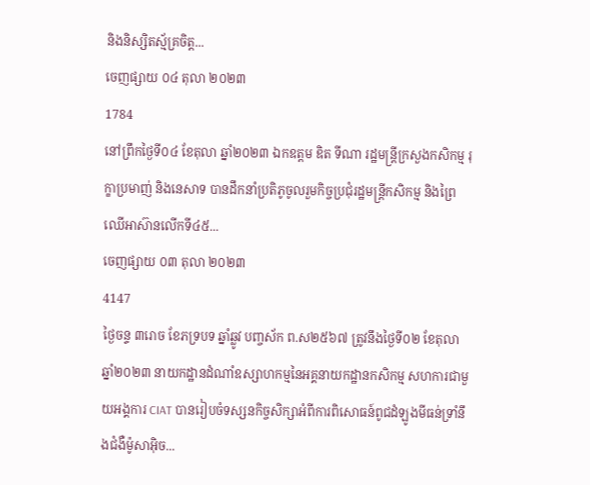និងនិស្សិតស្ម័គ្រចិត្ត...
ចេញផ្សាយ ០៤ តុលា ២០២៣
1784
នៅព្រឹកថ្ងៃទី០៤ ខែតុលា ឆ្នាំ២០២៣ ឯកឧត្តម ឌិត ទីណា រដ្ឋមន្រ្តីក្រសួងកសិកម្ម រុក្ខាប្រមាញ់ និងនេសាទ បានដឹកនាំប្រតិភូចូលរួមកិច្ចប្រជុំរដ្ឋមន្រ្តីកសិកម្ម និងព្រៃឈើអាស៊ានលើកទី៤៥...
ចេញផ្សាយ ០៣ តុលា ២០២៣
4147
ថ្ងៃចន្ទ ៣រោច ខែភទ្របទ ឆ្នាំឆ្លូវ បញ្ចស័ក ព.ស២៥៦៧ ត្រូវនឹងថ្ងៃទី០២ ខែតុលា ឆ្នាំ២០២៣ នាយកដ្ឋានដំណាំឧស្សាហកម្មនៃអគ្គនាយកដ្ឋានកសិកម្ម សហការជាមួយអង្គការ CIAT បានរៀបចំទស្សនកិច្ចសិក្សាអំពីការពិសោធន៍ពូជដំឡូងមីធន់ទ្រាំនឹងជំងឺម៉ូសាអ៊ិច...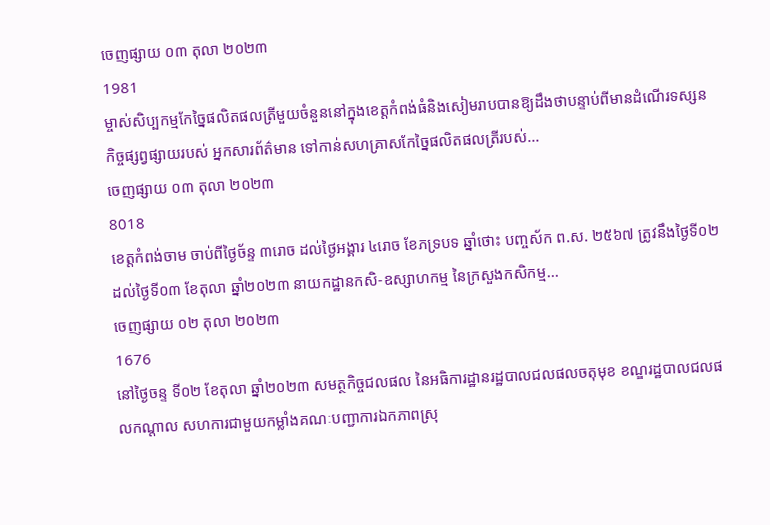ចេញផ្សាយ ០៣ តុលា ២០២៣
1981
ម្ចាស់សិប្បកម្មកែច្នៃផលិតផលត្រីមួយចំនួននៅក្នុងខេត្តកំពង់ធំនិងសៀមរាបបានឱ្យដឹងថាបន្ទាប់ពីមានដំណើរទស្សន កិច្ចផ្សព្វផ្សាយរបស់ អ្នកសារព័ត៌មាន ទៅកាន់សហគ្រាសកែច្នៃផលិតផលត្រីរបស់...
ចេញផ្សាយ ០៣ តុលា ២០២៣
8018
ខេត្តកំពង់ចាម ចាប់ពីថ្ងៃច័ន្ទ ៣រោច ដល់ថ្ងៃអង្គារ ៤រោច ខែភទ្របទ ឆ្នាំថោះ បញ្ចស័ក ព.ស. ២៥៦៧ ត្រូវនឹងថ្ងៃទី០២ ដល់ថ្ងៃទី០៣ ខែតុលា ឆ្នាំ២០២៣ នាយកដ្ឋានកសិ-ឧស្សាហកម្ម នៃក្រសួងកសិកម្ម...
ចេញផ្សាយ ០២ តុលា ២០២៣
1676
នៅថ្ងៃចន្ទ ទី០២ ខែតុលា ឆ្នាំ២០២៣ សមត្ថកិច្ចជលផល នៃអធិការដ្ឋានរដ្ឋបាលជលផលចតុមុខ ខណ្ឌរដ្ឋបាលជលផលកណ្តាល សហការជាមួយកម្លាំងគណៈបញ្ជាការឯកភាពស្រុ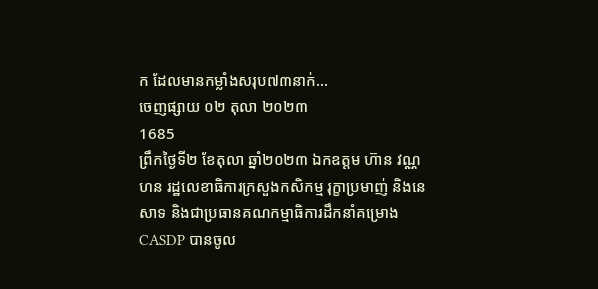ក ដែលមានកម្លាំងសរុប៧៣នាក់...
ចេញផ្សាយ ០២ តុលា ២០២៣
1685
ព្រឹកថ្ងៃទី២ ខែតុលា ឆ្នាំ២០២៣ ឯកឧត្តម ហ៊ាន វណ្ណហន រដ្ឋលេខាធិការក្រសួងកសិកម្ម រុក្ខាប្រមាញ់ និងនេសាទ និងជាប្រធានគណកម្មាធិការដឹកនាំគម្រោង CASDP បានចូល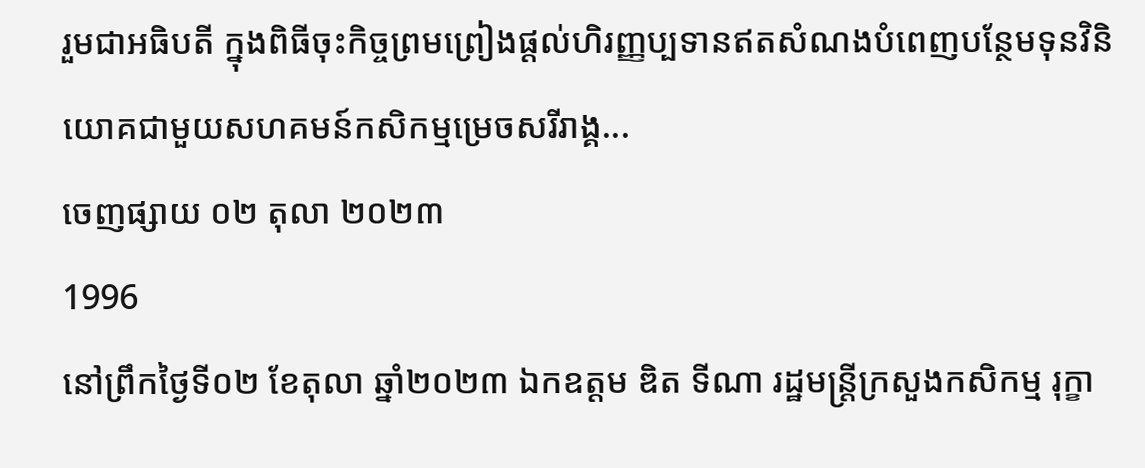រួមជាអធិបតី ក្នុងពិធីចុះកិច្ចព្រមព្រៀងផ្តល់ហិរញ្ញប្បទានឥតសំណងបំពេញបន្ថែមទុនវិនិយោគជាមួយសហគមន៍កសិកម្មម្រេចសរីរាង្គ...
ចេញផ្សាយ ០២ តុលា ២០២៣
1996
នៅព្រឹកថ្ងៃទី០២ ខែតុលា ឆ្នាំ២០២៣ ឯកឧត្តម ឌិត ទីណា រដ្ឋមន្ត្រីក្រសួងកសិកម្ម រុក្ខា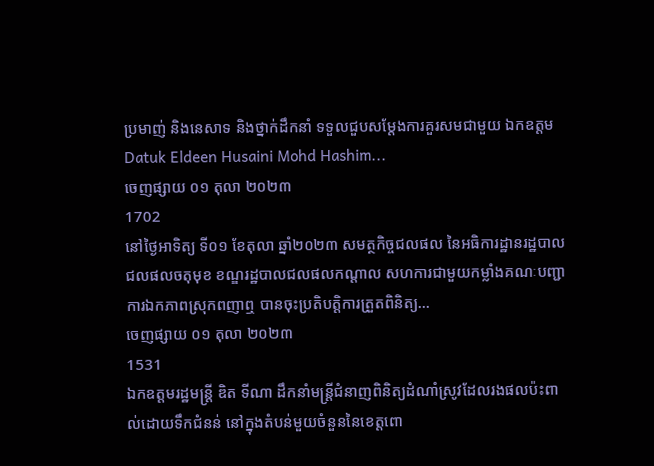ប្រមាញ់ និងនេសាទ និងថ្នាក់ដឹកនាំ ទទួលជួបសម្តែងការគួរសមជាមួយ ឯកឧត្តម Datuk Eldeen Husaini Mohd Hashim...
ចេញផ្សាយ ០១ តុលា ២០២៣
1702
នៅថ្ងៃអាទិត្យ ទី០១ ខែតុលា ឆ្នាំ២០២៣ សមត្ថកិច្ចជលផល នៃអធិការដ្ឋានរដ្ឋបាលជលផលចតុមុខ ខណ្ឌរដ្ឋបាលជលផលកណ្តាល សហការជាមួយកម្លាំងគណៈបញ្ជាការឯកភាពស្រុកពញាឮ បានចុះប្រតិបត្តិការត្រួតពិនិត្យ...
ចេញផ្សាយ ០១ តុលា ២០២៣
1531
ឯកឧត្តមរដ្ឋមន្ដ្រី ឌិត ទីណា ដឹកនាំមន្ដ្រីជំនាញពិនិត្យដំណាំស្រូវដែលរងផលប៉ះពាល់ដោយទឹកជំនន់ នៅក្នុងតំបន់មួយចំនួននៃខេត្តពោ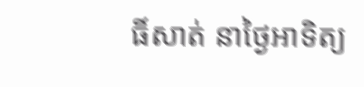ធិ៍សាត់ នាថ្ងៃអាទិត្យ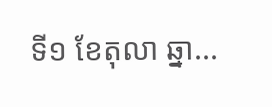ទី១ ខែតុលា ឆ្នា...